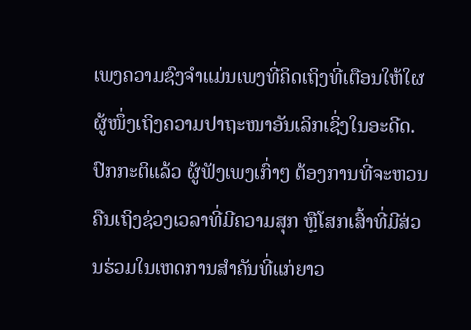ເພງຄວາມຊົງຈຳແມ່ນເພງທີ່ຄິດເຖິງທີ່ເຕືອນໃຫ້ໃຜຜູ້ໜຶ່ງເຖິງຄວາມປາຖະໜາອັນເລິກເຊິ່ງໃນອະດີດ.
ປົກກະຕິແລ້ວ ຜູ້ຟັງເພງເກົ່າໆ ຕ້ອງການທີ່ຈະຫວນຄືນເຖິງຊ່ວງເວລາທີ່ມີຄວາມສຸກ ຫຼືໂສກເສົ້າທີ່ມີສ່ວນຮ່ວມໃນເຫດການສຳຄັນທີ່ແກ່ຍາວ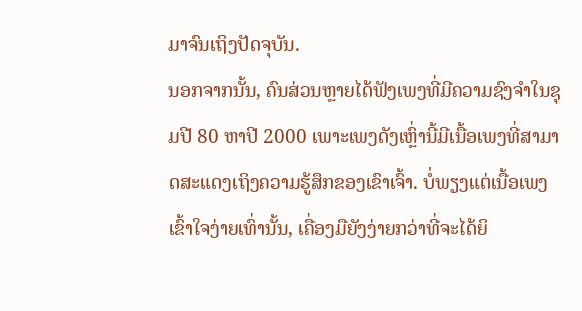ມາຈົນເຖິງປັດຈຸບັນ.
ນອກຈາກນັ້ນ, ຄົນສ່ວນຫຼາຍໄດ້ຟັງເພງທີ່ມີຄວາມຊົງຈຳໃນຊຸມປີ 80 ຫາປີ 2000 ເພາະເພງດັງເຫຼົ່ານີ້ມີເນື້ອເພງທີ່ສາມາດສະແດງເຖິງຄວາມຮູ້ສຶກຂອງເຂົາເຈົ້າ. ບໍ່ພຽງແຕ່ເນື້ອເພງເຂົ້າໃຈງ່າຍເທົ່ານັ້ນ, ເຄື່ອງມືຍັງງ່າຍກວ່າທີ່ຈະໄດ້ຍິ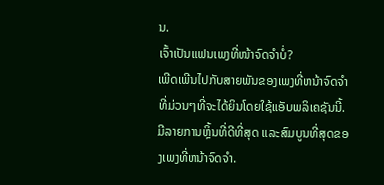ນ.
ເຈົ້າເປັນແຟນເພງທີ່ໜ້າຈົດຈຳບໍ່?
ເພີດເພີນໄປກັບສາຍພັນຂອງເພງທີ່ຫນ້າຈົດຈໍາທີ່ມ່ວນໆທີ່ຈະໄດ້ຍິນໂດຍໃຊ້ແອັບພລິເຄຊັນນີ້. ມີລາຍການຫຼິ້ນທີ່ດີທີ່ສຸດ ແລະສົມບູນທີ່ສຸດຂອງເພງທີ່ຫນ້າຈົດຈໍາ.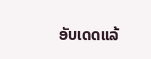ອັບເດດແລ້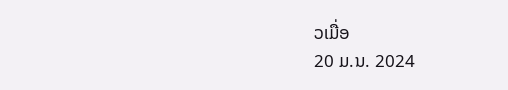ວເມື່ອ
20 ມ.ນ. 2024